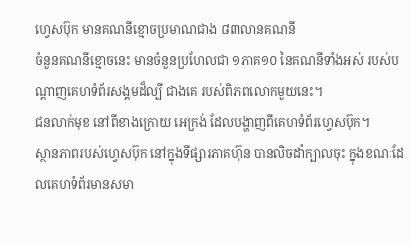ហ្វេសប៊ុក មានគណនីខ្មោចប្រមាណជាង ៨៣លានគណនី
ចំនួនគណនីខ្មោចនេះ មានចំនួនប្រហែលជា ១ភាគ១០ នៃគណនីទាំងអស់ របស់បណ្ដាញគេហទំព័រសង្គមដ៏ល្បី ជាងគេ របស់ពិភពលោកមួយនេះ។
ជនលាក់មុខ នៅពីខាងក្រោយ អេក្រង់ ដែលបង្ហាញពីគេហទំព័រហ្វេសប៊ុក។
ស្ថានភាពរបស់ហ្វេសប៊ុក នៅក្នុងទីផ្សារភាគហ៊ុន បានលិចដាំក្បាលចុះ ក្នុងខណៈដែលគេហទំព័រមានសមា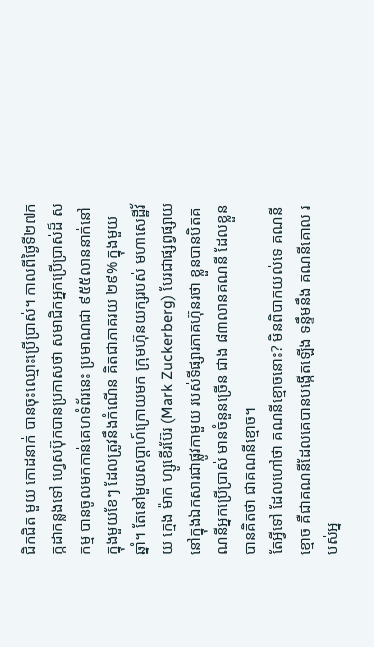ជិកជិត មួយ កោដនាក់ បានចុះឈ្មោះប្រើប្រាស់។ កាលពីថ្ងៃទី២៧កក្កដាកន្លងទៅ ហ្វេសប៊ុកបានប្រកាសថា សមាជិកអ្នកប្រើប្រាស់ដ៏ សកម្ម បានចូលមកកាន់គេហទំព័រនេះ ប្រមាណជា ៩៥៥លាននាក់នៅក្នុងមួយខែៗ ដែលត្រូវនឹងកំណើន គិតជាភាគរយ ២៩% ក្នុងមួយឆ្នាំ។ តែនៅមួយសប្ដាហ៍ក្រោយមក ក្រុមហ៊ុនយក្សរបស់ មហាសេដ្ឋីវ័យ ក្មេង ម៉ាក ហ្សូខើរប៊ែរ (Mark Zuckerberg) បែរជាផ្សព្វផ្សាយនៅក្នុងឯកសារជាផ្លូវកាមួយ របស់ទីផ្សារភាគហ៊ុនរថា ខ្លួនបានបិតគណនីអ្នកប្រើប្រាស់ មានចំនួនច្រើន ជាង ៨៣លានគណនី ដែលខ្លួនបានគិតថា ជាគណនីខ្មោច។
តែអ្វីទៅ ដែលហៅថា គណនីខ្មោចនោះ? មិនពិបាកយល់ទេ គណនីខ្មោច គឺជាគណនីដែលគេបានបង្កើតឡើង ទន្ទឹមនឹង គណនីគោល របស់អ្ន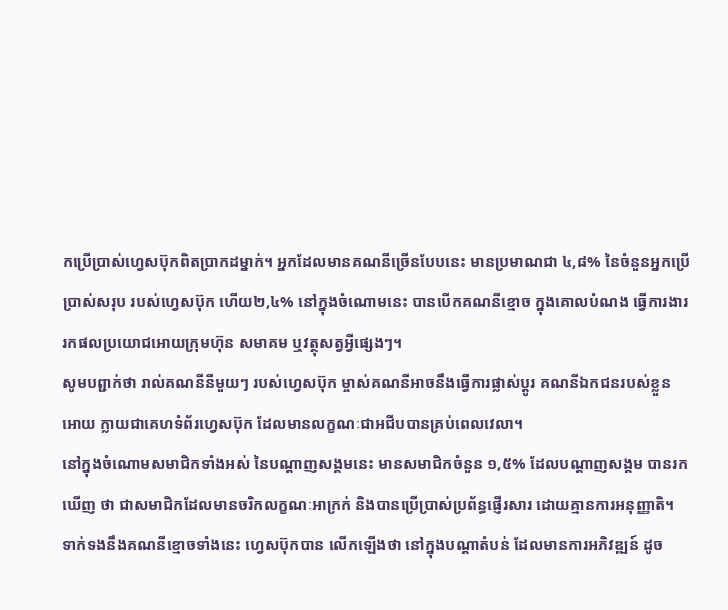កប្រើប្រាស់ហ្វេសប៊ុកពិតប្រាកដម្នាក់។ អ្នកដែលមានគណនីច្រើនបែបនេះ មានប្រមាណជា ៤,៨% នៃចំនួនអ្នកប្រើប្រាស់សរុប របស់ហ្វេសប៊ុក ហើយ២,៤% នៅក្នុងចំណោមនេះ បានបើកគណនីខ្មោច ក្នុងគោលបំណង ធ្វើការងារ រកផលប្រយោជអោយក្រុមហ៊ុន សមាគម ឬវត្ថុសត្វអ្វីផ្សេងៗ។
សូមបព្ជាក់ថា រាល់គណនីនីមួយៗ របស់ហ្វេសប៊ុក ម្ចាស់គណនីអាចនឹងធ្វើការផ្លាស់ប្ដូរ គណនីឯកជនរបស់ខ្លួន អោយ ក្លាយជាគេហទំព័រហ្វេសប៊ុក ដែលមានលក្ខណៈជាអជីបបានគ្រប់ពេលវេលា។
នៅក្នុងចំណោមសមាជិកទាំងអស់ នៃបណ្ដាញសង្គមនេះ មានសមាជិកចំនួន ១,៥% ដែលបណ្ដាញសង្គម បានរកឃើញ ថា ជាសមាជិកដែលមានចរិកលក្ខណៈអាក្រក់ និងបានប្រើប្រាស់ប្រព័ន្ធផ្ញើរសារ ដោយគ្មានការអនុញ្ញាតិ។
ទាក់ទងនឹងគណនីខ្មោចទាំងនេះ ហ្វេសប៊ុកបាន លើកឡើងថា នៅក្នុងបណ្ដាតំបន់ ដែលមានការអភិវឌ្ឍន៍ ដូច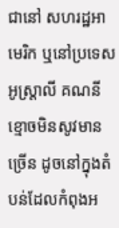ជានៅ សហរដ្ឋអាមេរិក ឬនៅប្រទេសអូស្រ្តាលី គណនីខ្មោចមិនសូវមានច្រើន ដូចនៅក្នុងតំបន់ដែលកំពុងអ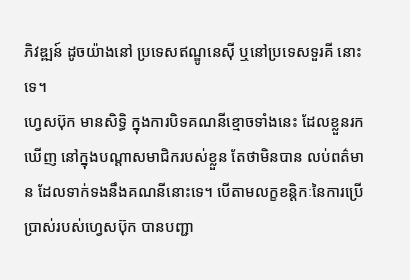ភិវឌ្ឍន៍ ដូចយ៉ាងនៅ ប្រទេសឥណ្ឌូនេស៊ី ឬនៅប្រទេសទួរគី នោះទេ។
ហ្វេសប៊ុក មានសិទ្ធិ ក្នុងការបិទគណនីខ្មោចទាំងនេះ ដែលខ្លួនរកឃើញ នៅក្នុងបណ្ដាសមាជិករបស់ខ្លួន តែថាមិនបាន លប់ពត៌មាន ដែលទាក់ទងនឹងគណនីនោះទេ។ បើតាមលក្ខខន្តិកៈនៃការប្រើប្រាស់របស់ហ្វេសប៊ុក បានបញ្ជា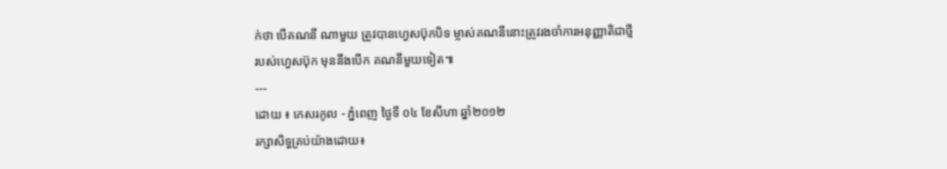ក់ថា បើគណនី ណាមួយ ត្រូវបានហ្វេសប៊ុកបិទ ម្ចាស់គណនីនោះត្រូវរងចាំការអនុញ្ញាតិជាថ្មី របស់ហ្វេសប៊ុក មុននឹងបើក គណនីមួយទៀត៕
---
ដោយ ៖ កេសរកូល - ភ្នំពេញ ថ្ងៃទី ០៤ ខែសីហា ឆ្នាំ២០១២
រក្សាសិទ្ធគ្រប់យ៉ាងដោយ៖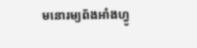មនោរម្យព័ងអាំងហ្វូ